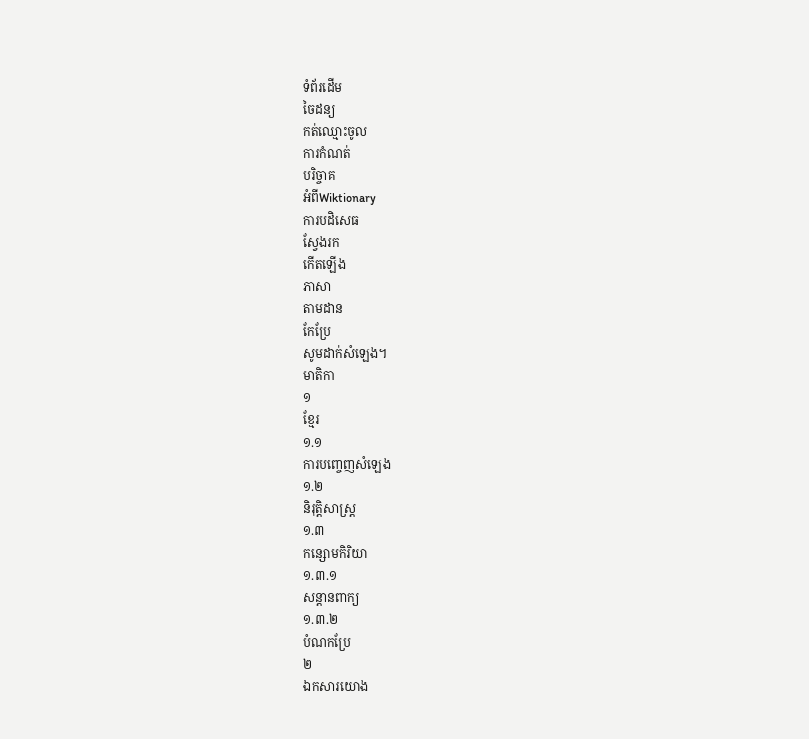ទំព័រដើម
ចៃដន្យ
កត់ឈ្មោះចូល
ការកំណត់
បរិច្ចាគ
អំពីWiktionary
ការបដិសេធ
ស្វែងរក
កើតឡើង
ភាសា
តាមដាន
កែប្រែ
សូមដាក់សំឡេង។
មាតិកា
១
ខ្មែរ
១.១
ការបញ្ចេញសំឡេង
១.២
និរុត្តិសាស្ត្រ
១.៣
កន្សោមកិរិយា
១.៣.១
សន្តានពាក្យ
១.៣.២
បំណកប្រែ
២
ឯកសារយោង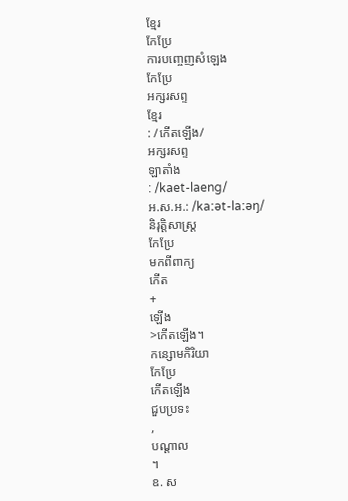ខ្មែរ
កែប្រែ
ការបញ្ចេញសំឡេង
កែប្រែ
អក្សរសព្ទ
ខ្មែរ
: /កើតឡើង/
អក្សរសព្ទ
ឡាតាំង
: /kaet-laeng/
អ.ស.អ.: /kaːət-laːəŋ/
និរុត្តិសាស្ត្រ
កែប្រែ
មកពីពាក្យ
កើត
+
ឡើង
>កើតឡើង។
កន្សោមកិរិយា
កែប្រែ
កើតឡើង
ជួបប្រទះ
,
បណ្ដាល
។
ឧ. ស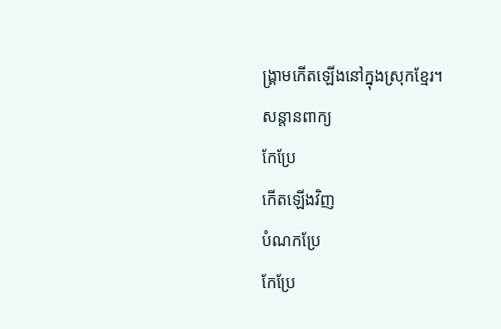ង្គ្រាមកើតឡើងនៅក្នុងស្រុកខ្មែរ។
សន្តានពាក្យ
កែប្រែ
កើតឡើងវិញ
បំណកប្រែ
កែប្រែ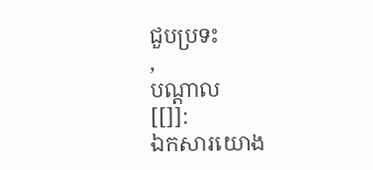ជួបប្រទះ
,
បណ្ដាល
[[]]:
ឯកសារយោង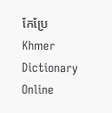កែប្រែ
Khmer Dictionary Online